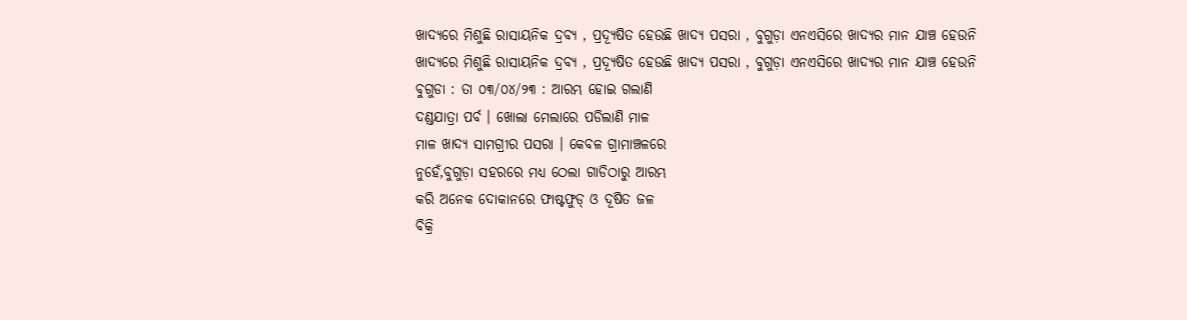ଖାଦ୍ୟରେ ମିଶୁଛି ରାସାୟନିକ ଦ୍ରବ୍ୟ , ପ୍ରଦ୍ଯୂଷିତ ହେଉଛି ଖାଦ୍ୟ ପସରା , ବୁଗୁଡ଼ା ଏନଏସିରେ ଖାଦ୍ୟର ମାନ ଯାଞ୍ଚ ହେଉନି
ଖାଦ୍ୟରେ ମିଶୁଛି ରାସାୟନିକ ଦ୍ରବ୍ୟ , ପ୍ରଦ୍ଯୂଷିତ ହେଉଛି ଖାଦ୍ୟ ପସରା , ବୁଗୁଡ଼ା ଏନଏସିରେ ଖାଦ୍ୟର ମାନ ଯାଞ୍ଚ ହେଉନି
ବୁଗୁଡା : ତା ୦୩/୦୪/୨୩ : ଆରମ୍ଭ ହୋଇ ଗଲାଣି
ଦଣ୍ଡଯାତ୍ରା ପର୍ବ । ଖୋଲା ମେଲାରେ ପଡିଲାଣି ମାଳ
ମାଳ ଖାଦ୍ୟ ସାମଗ୍ରୀର ପସରା । କେବଳ ଗ୍ରାମାଞ୍ଚଳରେ
ନୁହେଁ,ବୁଗୁଡ଼ା ସହରରେ ମଧ୍ୟ ଠେଲା ଗାଡିଠାରୁ ଆରମ୍ଭ
କରି ଅନେକ ଦୋକାନରେ ଫାଷ୍ଟଫୁଡ୍ ଓ ଦୂଷିତ ଜଳ
ବିକ୍ରି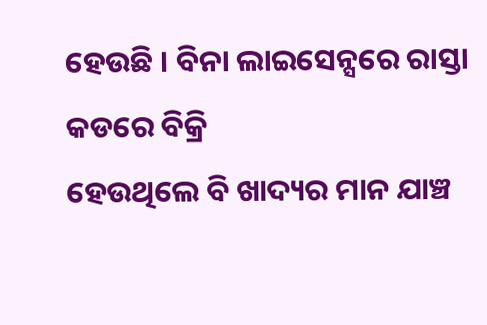ହେଉଛି । ବିନା ଲାଇସେନ୍ସରେ ରାସ୍ତା କଡରେ ବିକ୍ରି
ହେଉଥିଲେ ବି ଖାଦ୍ୟର ମାନ ଯାଞ୍ଚ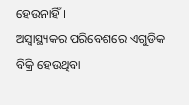ହେଉନାହିଁ ।
ଅସ୍ବାସ୍ଥ୍ୟକର ପରିବେଶରେ ଏଗୁଡିକ ବିକ୍ରି ହେଉଥିବା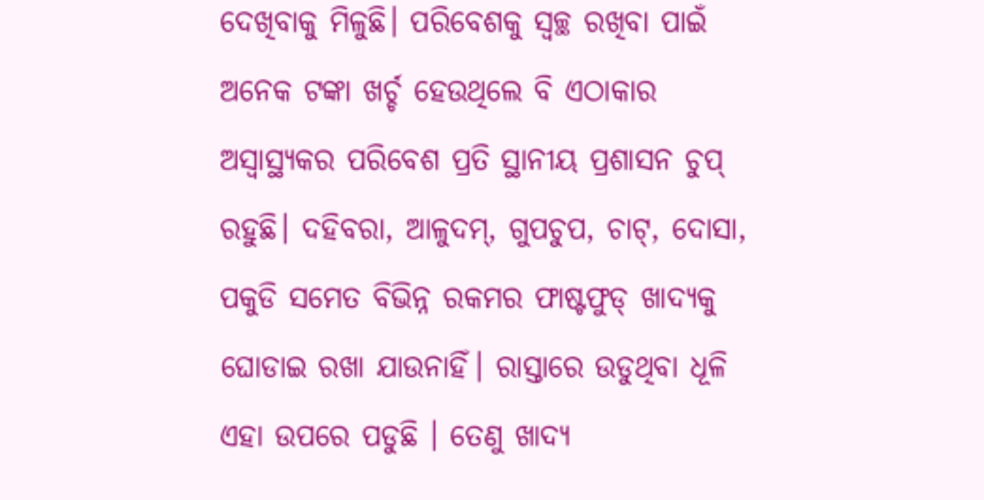ଦେଖିବାକୁ ମିଳୁଛି। ପରିବେଶକୁ ସ୍ବଚ୍ଛ ରଖିବା ପାଇଁ
ଅନେକ ଟଙ୍କା ଖର୍ଚ୍ଚ ହେଉଥିଲେ ବି ଏଠାକାର
ଅସ୍ବାସ୍ଥ୍ୟକର ପରିବେଶ ପ୍ରତି ସ୍ଥାନୀୟ ପ୍ରଶାସନ ଚୁପ୍
ରହୁଛି। ଦହିବରା, ଆଳୁଦମ୍, ଗୁପଚୁପ, ଚାଟ୍, ଦୋସା,
ପକୁଡି ସମେତ ବିଭିନ୍ନ ରକମର ଫାଷ୍ଟଫୁଡ୍ ଖାଦ୍ୟକୁ
ଘୋଡାଇ ରଖା ଯାଉନାହିଁ। ରାସ୍ତାରେ ଉଡୁଥିବା ଧୂଳି
ଏହା ଉପରେ ପଡୁଛି । ତେଣୁ ଖାଦ୍ୟ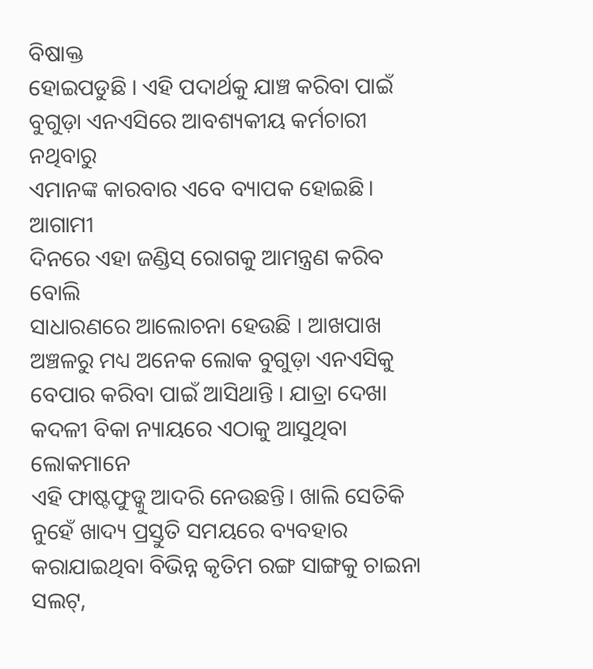ବିଷାକ୍ତ
ହୋଇପଡୁଛି । ଏହି ପଦାର୍ଥକୁ ଯାଞ୍ଚ କରିବା ପାଇଁ
ବୁଗୁଡ଼ା ଏନଏସିରେ ଆବଶ୍ୟକୀୟ କର୍ମଚାରୀ ନଥିବାରୁ
ଏମାନଙ୍କ କାରବାର ଏବେ ବ୍ୟାପକ ହୋଇଛି। ଆଗାମୀ
ଦିନରେ ଏହା ଜଣ୍ଡିସ୍ ରୋଗକୁ ଆମନ୍ତ୍ରଣ କରିବ ବୋଲି
ସାଧାରଣରେ ଆଲୋଚନା ହେଉଛି । ଆଖପାଖ
ଅଞ୍ଚଳରୁ ମଧ୍ୟ ଅନେକ ଲୋକ ବୁଗୁଡ଼ା ଏନଏସିକୁ
ବେପାର କରିବା ପାଇଁ ଆସିଥାନ୍ତି । ଯାତ୍ରା ଦେଖା
କଦଳୀ ବିକା ନ୍ୟାୟରେ ଏଠାକୁ ଆସୁଥିବା ଲୋକମାନେ
ଏହି ଫାଷ୍ଟଫୁଡ୍କୁ ଆଦରି ନେଉଛନ୍ତି। ଖାଲି ସେତିକି
ନୁହେଁ ଖାଦ୍ୟ ପ୍ରସ୍ତୁତି ସମୟରେ ବ୍ୟବହାର
କରାଯାଇଥିବା ବିଭିନ୍ନ କୃତିମ ରଙ୍ଗ ସାଙ୍ଗକୁ ଚାଇନା
ସଲଟ୍,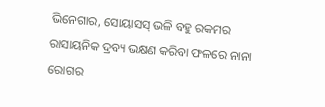ଭିନେଗାର, ସୋୟାସସ୍ ଭଳି ବହୁ ରକମର
ରାସାୟନିକ ଦ୍ରବ୍ୟ ଭକ୍ଷଣ କରିବା ଫଳରେ ନାନା
ରୋଗର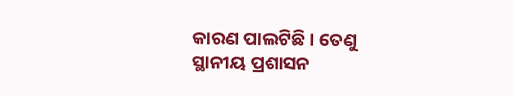କାରଣ ପାଲଟିଛି । ତେଣୁ ସ୍ଥାନୀୟ ପ୍ରଶାସନ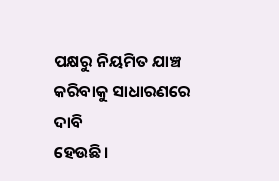ପକ୍ଷରୁ ନିୟମିତ ଯାଞ୍ଚ କରିବାକୁ ସାଧାରଣରେ ଦାବି
ହେଉଛି।